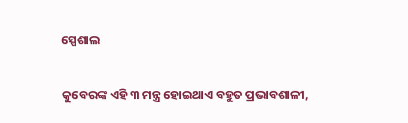ସ୍ପେଶାଲ

କୁବେରଙ୍କ ଏହି ୩ ମନ୍ତ୍ର ହୋଇଥାଏ ବହୁତ ପ୍ରଭାବଶାଳୀ,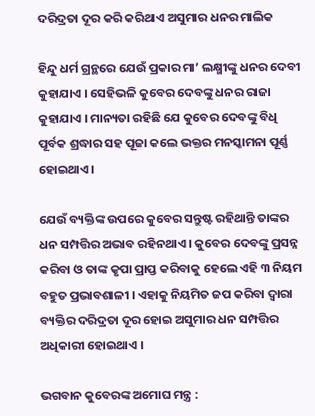ଦରିଦ୍ରତା ଦୂର କରି କରିଥାଏ ଅସୁମାର ଧନର ମାଲିକ

ହିନ୍ଦୁ ଧର୍ମ ଗ୍ରନ୍ଥରେ ଯେଉଁ ପ୍ରକାର ମା’ ଲକ୍ଷ୍ମୀଙ୍କୁ ଧନର ଦେବୀ କୁହାଯାଏ । ସେହିଭଳି କୁବେର ଦେବଙ୍କୁ ଧନର ରାଜା କୁହାଯାଏ । ମାନ୍ୟତା ରହିଛି ଯେ କୁବେର ଦେବଙ୍କୁ ବିଧି ପୂର୍ବକ ଶ୍ରଦ୍ଧାର ସହ ପୂଜା କଲେ ଭକ୍ତର ମନସ୍କାମନା ପୂର୍ଣ୍ଣ ହୋଇଥାଏ ।

ଯେଉଁ ବ୍ୟକ୍ତିଙ୍କ ଉପରେ କୁବେର ସନ୍ତୁଷ୍ଟ ରହିଥାନ୍ତି ତାଙ୍କର ଧନ ସମ୍ପତ୍ତିର ଅଭାବ ରହିନଥାଏ । କୁବେର ଦେବଙ୍କୁ ପ୍ରସନ୍ନ କରିବା ଓ ତାଙ୍କ କୃପା ପ୍ରାପ୍ତ କରିବାକୁ ହେଲେ ଏହି ୩ ନିୟମ ବହୁତ ପ୍ରଭାବଶାଳୀ । ଏହାକୁ ନିୟମିତ ଜପ କରିବା ଦ୍ୱାରା ବ୍ୟକ୍ତିର ଦରିଦ୍ରତା ଦୂର ହୋଇ ଅସୁମାର ଧନ ସମ୍ପତ୍ତିର ଅଧିକାରୀ ହୋଇଥାଏ ।

ଭଗବାନ କୁବେରଙ୍କ ଅମୋଘ ମନ୍ତ୍ର :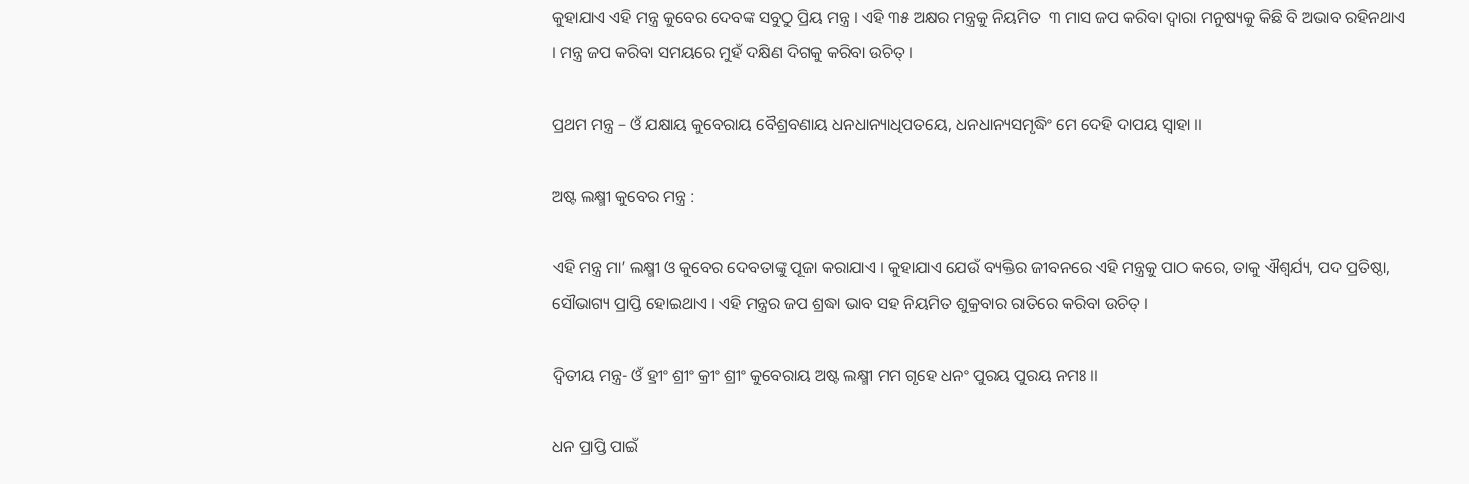କୁହାଯାଏ ଏହି ମନ୍ତ୍ର କୁବେର ଦେବଙ୍କ ସବୁଠୁ ପ୍ରିୟ ମନ୍ତ୍ର । ଏହି ୩୫ ଅକ୍ଷର ମନ୍ତ୍ରକୁ ନିୟମିତ  ୩ ମାସ ଜପ କରିବା ଦ୍ୱାରା ମନୁଷ୍ୟକୁ କିଛି ବି ଅଭାବ ରହିନଥାଏ । ମନ୍ତ୍ର ଜପ କରିବା ସମୟରେ ମୁହଁ ଦକ୍ଷିଣ ଦିଗକୁ କରିବା ଉଚିତ୍‌ ।

ପ୍ରଥମ ମନ୍ତ୍ର – ଓଁ ଯକ୍ଷାୟ କୁବେରାୟ ବୈଶ୍ରବଣାୟ ଧନଧାନ୍ୟାଧିପତୟେ, ଧନଧାନ୍ୟସମୃଦ୍ଧିଂ ମେ ଦେହି ଦାପୟ ସ୍ୱାହା ।।

ଅଷ୍ଟ ଲକ୍ଷ୍ମୀ କୁବେର ମନ୍ତ୍ର :

ଏହି ମନ୍ତ୍ର ମା’ ଲକ୍ଷ୍ମୀ ଓ କୁବେର ଦେବତାଙ୍କୁ ପୂଜା କରାଯାଏ । କୁହାଯାଏ ଯେଉଁ ବ୍ୟକ୍ତିର ଜୀବନରେ ଏହି ମନ୍ତ୍ରକୁ ପାଠ କରେ, ତାକୁ ଐଶ୍ୱର୍ଯ୍ୟ, ପଦ ପ୍ରତିଷ୍ଠା, ସୌଭାଗ୍ୟ ପ୍ରାପ୍ତି ହୋଇଥାଏ । ଏହି ମନ୍ତ୍ରର ଜପ ଶ୍ରଦ୍ଧା ଭାବ ସହ ନିୟମିତ ଶୁକ୍ରବାର ରାତିରେ କରିବା ଉଚିତ୍‌ ।

ଦ୍ୱିତୀୟ ମନ୍ତ୍ର- ଓଁ ହ୍ରୀଂ ଶ୍ରୀଂ କ୍ରୀଂ ଶ୍ରୀଂ କୁବେରାୟ ଅଷ୍ଟ ଲକ୍ଷ୍ମୀ ମମ ଗୃହେ ଧନଂ ପୁରୟ ପୁରୟ ନମଃ ।।

ଧନ ପ୍ରାପ୍ତି ପାଇଁ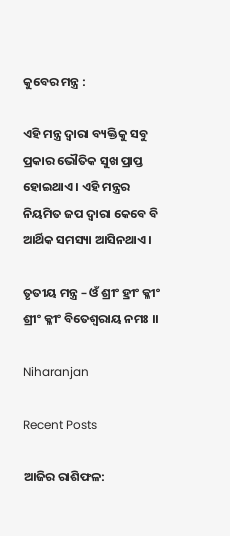କୁବେର ମନ୍ତ୍ର :

ଏହି ମନ୍ତ୍ର ଦ୍ୱାରା ବ୍ୟକ୍ତିକୁ ସବୁ ପ୍ରକାର ଭୌତିକ ସୁଖ ପ୍ରାପ୍ତ ହୋଇଥାଏ । ଏହି ମନ୍ତ୍ରର ନିୟମିତ ଜପ ଦ୍ୱାରା କେବେ ବି ଆର୍ଥିକ ସମସ୍ୟା ଆସିନଥାଏ ।

ତୃତୀୟ ମନ୍ତ୍ର – ଓଁ ଶ୍ରୀଂ ହ୍ରୀଂ କ୍ଳୀଂ ଶ୍ରୀଂ କ୍ଳୀଂ ବିତେଶ୍ୱରାୟ ନମଃ ।।

Niharanjan

Recent Posts

ଆଜିର ରାଶିଫଳ: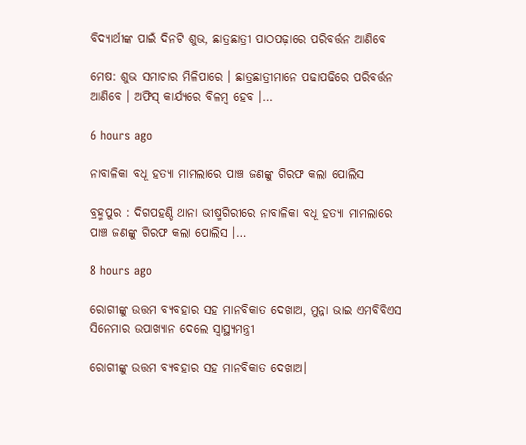ବିଦ୍ୟାର୍ଥୀଙ୍କ ପାଇଁ ଦିନଟି ଶୁଭ, ଛାତ୍ରଛାତ୍ରୀ ପାଠପଢ଼ାରେ ପରିବର୍ତ୍ତନ ଆଣିବେ

ମେଷ: ଶୁଭ ସମାଚାର ମିଳିପାରେ । ଛାତ୍ରଛାତ୍ରୀମାନେ ପଢାପଢିରେ ପରିବର୍ତ୍ତନ ଆଣିବେ । ଅଫିସ୍ କାର୍ଯ୍ୟରେ ବିଳମ୍ବ ହେବ ।…

6 hours ago

ନାବାଳିକା ବଧୂ ହତ୍ୟା ମାମଲାରେ ପାଞ୍ଚ ଜଣଙ୍କୁ ଗିରଫ କଲା ପୋଲିସ

ବ୍ରହ୍ମପୁର : ଦିଗପହଣ୍ଡି ଥାନା ଭୀଷ୍ମଗିରୀରେ ନାବାଳିକା ବଧୂ ହତ୍ୟା ମାମଲାରେ ପାଞ୍ଚ ଜଣଙ୍କୁ ଗିରଫ କଲା ପୋଲିସ ।…

8 hours ago

ରୋଗୀଙ୍କୁ ଉତ୍ତମ ବ୍ୟବହାର ସହ ମାନବିକାତ ଦେଖାଅ, ମୁନ୍ନା ଭାଇ ଏମବିବିଏସ ସିନେମାର ଉପାଖ୍ୟାନ ଦେଲେ ସ୍ବାସ୍ଥ୍ୟମନ୍ତ୍ରୀ

ରୋଗୀଙ୍କୁ ଉତ୍ତମ ବ୍ୟବହାର ସହ ମାନବିକାତ ଦେଖାଅ।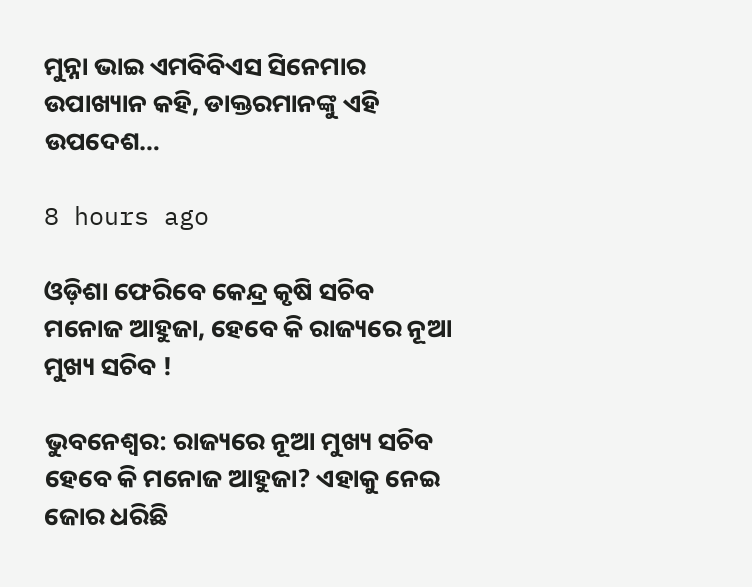ମୁନ୍ନା ଭାଇ ଏମବିବିଏସ ସିନେମାର ଉପାଖ୍ୟାନ କହି, ଡାକ୍ତରମାନଙ୍କୁ ଏହି ଉପଦେଶ…

8 hours ago

ଓଡ଼ିଶା ଫେରିବେ କେନ୍ଦ୍ର କୃଷି ସଚିବ ମନୋଜ ଆହୁଜା, ହେବେ କି ରାଜ୍ୟରେ ନୂଆ ମୁଖ୍ୟ ସଚିବ !

ଭୁବନେଶ୍ୱର: ରାଜ୍ୟରେ ନୂଆ ମୁଖ୍ୟ ସଚିବ ହେବେ କି ମନୋଜ ଆହୁଜା? ଏହାକୁ ନେଇ ଜୋର ଧରିଛି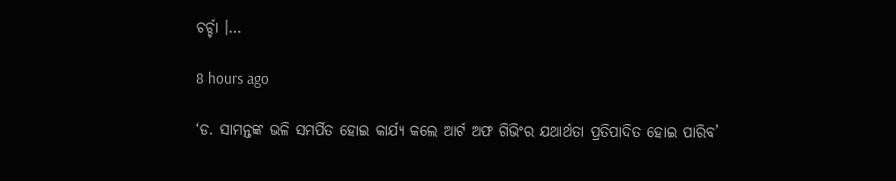ଚର୍ଚ୍ଚା ।…

8 hours ago

‘ଡ. ସାମନ୍ତଙ୍କ ଭଳି ସମର୍ପିତ ହୋଇ କାର୍ଯ୍ୟ କଲେ ଆର୍ଟ ଅଫ ଗିଭିଂର ଯଥାର୍ଥତା ପ୍ରତିପାଦିତ ହୋଇ ପାରିବ’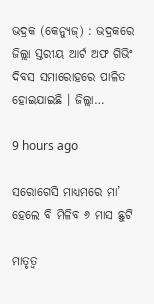ଭଦ୍ରକ (କେନ୍ୟୁଜ୍‌) : ଭଦ୍ରକରେ ଜିଲ୍ଲା ସ୍ତରୀୟ ଆର୍ଟ ଅଫ ଗିଭିଂ ଦିବସ ସମାରୋହରେ ପାଳିତ ହୋଇଯାଇଛି । ଜିଲ୍ଲା…

9 hours ago

ସରୋଗେସି ମାଧ୍ୟମରେ ମା’ ହେଲେ ବି ମିଳିବ ୬ ମାସ ଛୁଟି

ମାତୃତ୍ୱ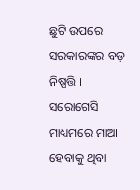ଛୁଟି ଉପରେ ସରକାରଙ୍କର ବଡ଼ ନିଷ୍ପତ୍ତି । ସରୋଗେସି ମାଧ୍ୟମରେ ମାଆ ହେବାକୁ ଥିବା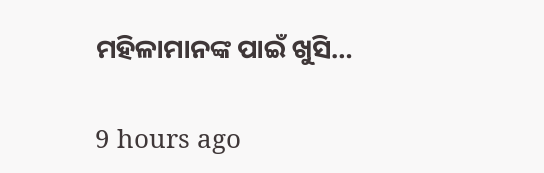ମହିଳାମାନଙ୍କ ପାଇଁ ଖୁସି…

9 hours ago